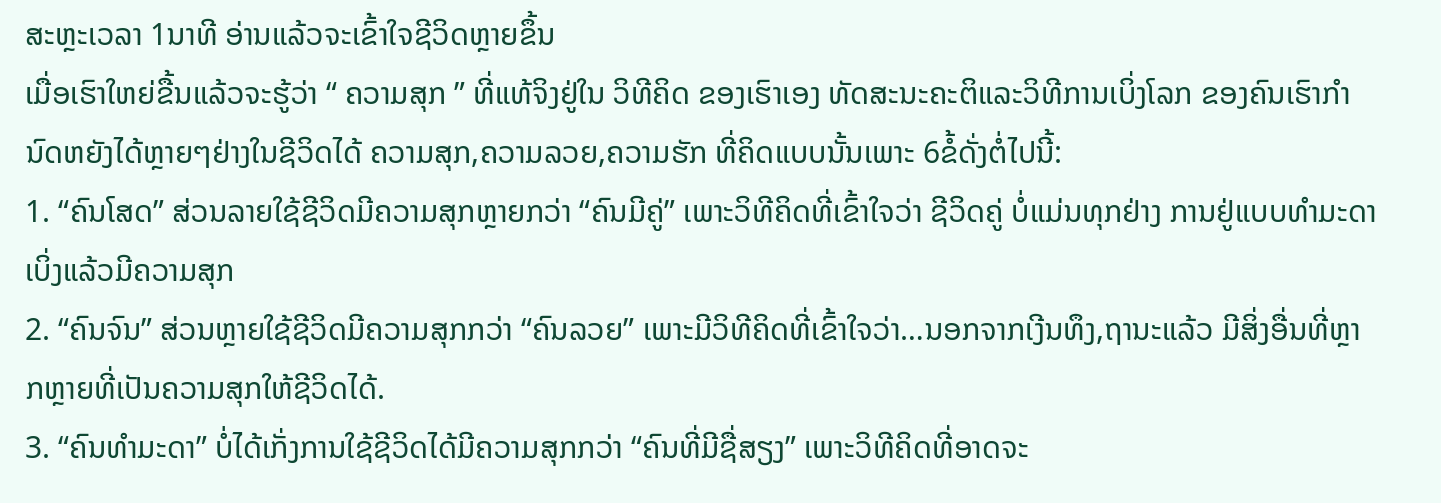ສະຫຼະເວລາ 1ນາທີ ອ່ານແລ້ວຈະເຂົ້າໃຈຊີວິດຫຼາຍຂຶ້ນ
ເມື່ອເຮົາໃຫຍ່ຂື້ນແລ້ວຈະຮູ້ວ່າ “ ຄວາມສຸກ ” ທີ່ແທ້ຈິງຢູ່ໃນ ວິທີຄິດ ຂອງເຮົາເອງ ທັດສະນະຄະຕິແລະວິທີການເບິ່ງໂລກ ຂອງຄົນເຮົາກຳນົດຫຍັງໄດ້ຫຼາຍໆຢ່າງໃນຊີວິດໄດ້ ຄວາມສຸກ,ຄວາມລວຍ,ຄວາມຮັກ ທີ່ຄິດແບບນັ້ນເພາະ 6ຂໍ້ດັ່ງຕໍ່ໄປນີ້:
1. “ຄົນໂສດ” ສ່ວນລາຍໃຊ້ຊີວິດມີຄວາມສຸກຫຼາຍກວ່າ “ຄົນມີຄູ່” ເພາະວິທີຄິດທີ່ເຂົ້າໃຈວ່າ ຊີວິດຄູ່ ບໍ່ແມ່ນທຸກຢ່າງ ການຢູ່ແບບທຳມະດາເບິ່ງແລ້ວມີຄວາມສຸກ
2. “ຄົນຈົນ” ສ່ວນຫຼາຍໃຊ້ຊີວິດມີຄວາມສຸກກວ່າ “ຄົນລວຍ” ເພາະມີວິທີຄິດທີ່ເຂົ້າໃຈວ່າ…ນອກຈາກເງີນທຶງ,ຖານະແລ້ວ ມີສິ່ງອື່ນທີ່ຫຼາກຫຼາຍທີ່ເປັນຄວາມສຸກໃຫ້ຊີວິດໄດ້.
3. “ຄົນທຳມະດາ” ບໍ່ໄດ້ເກັ່ງການໃຊ້ຊີວິດໄດ້ມີຄວາມສຸກກວ່າ “ຄົນທີ່ມີຊື່ສຽງ” ເພາະວິທີຄິດທີ່ອາດຈະ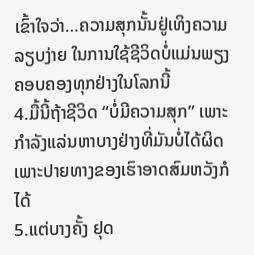ເຂົ້າໃຈວ່າ…ຄວາມສຸກນັ້ນຢູ່ເທິງຄວາມລຽບງ່າຍ ໃນການໃຊ້ຊີວິດບໍ່ແມ່ນພຽງຄອບຄອງທຸກຢ່າງໃນໂລກນີ້
4.ມື້ນີ້ຖ້າຊີວິດ “ບໍ່ມີຄວາມສຸກ” ເພາະກຳລັງແລ່ນຫາບາງຢ່າງທີ່ມັນບໍ່ໄດ້ຜິດ ເພາະປາຍທາງຂອງເຮົາອາດສົມຫວັງກໍໄດ້
5.ແຕ່ບາງຄັ້ງ ຢຸດ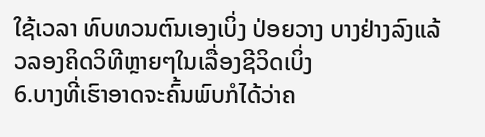ໃຊ້ເວລາ ທົບທວນຕົນເອງເບິ່ງ ປ່ອຍວາງ ບາງຢ່າງລົງແລ້ວລອງຄິດວິທີຫຼາຍໆໃນເລື່ອງຊີວິດເບິ່ງ
6.ບາງທີ່ເຮົາອາດຈະຄົ້ນພົບກໍໄດ້ວ່າຄ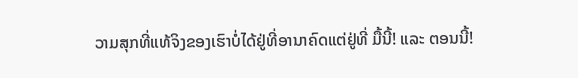ວາມສຸກທີ່ແທ້ຈິງຂອງເຮົາບໍ່ໄດ້ຢູ່ທີ່ອານາຄົດແຕ່ຢູ່ທີ່ ມື້ນີ້! ແລະ ຕອນນີ້!